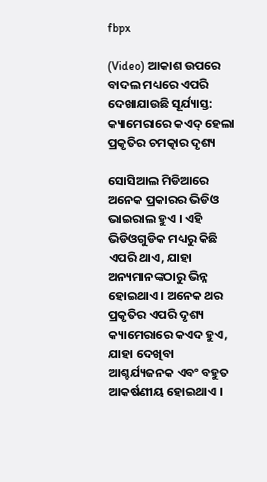fbpx

(Video) ଆକାଶ ଉପରେ ବାଦଲ ମଧ୍ୟରେ ଏପରି ଦେଖାଯାଉଛି ସୂର୍ଯ୍ୟାସ୍ତ: କ୍ୟାମେରାରେ କଏଦ୍ ହେଲା ପ୍ରକୃତିର ଚମତ୍କାର ଦୃଶ୍ୟ

ସୋସିଆଲ ମିଡିଆରେ ଅନେକ ପ୍ରକାରର ଭିଡିଓ ଭାଇରାଲ ହୁଏ । ଏହି ଭିଡିଓଗୁଡିକ ମଧ୍ୟରୁ କିଛି ଏପରି ଥାଏ, ଯାହା ଅନ୍ୟମାନଙ୍କଠାରୁ ଭିନ୍ନ ହୋଇଥାଏ । ଅନେକ ଥର ପ୍ରକୃତିର ଏପରି ଦୃଶ୍ୟ କ୍ୟାମେରାରେ କଏଦ ହୁଏ, ଯାହା ଦେଖିବା ଆଶ୍ଚର୍ଯ୍ୟଜନକ ଏବଂ ବହୁତ ଆକର୍ଷଣୀୟ ହୋଇଥାଏ ।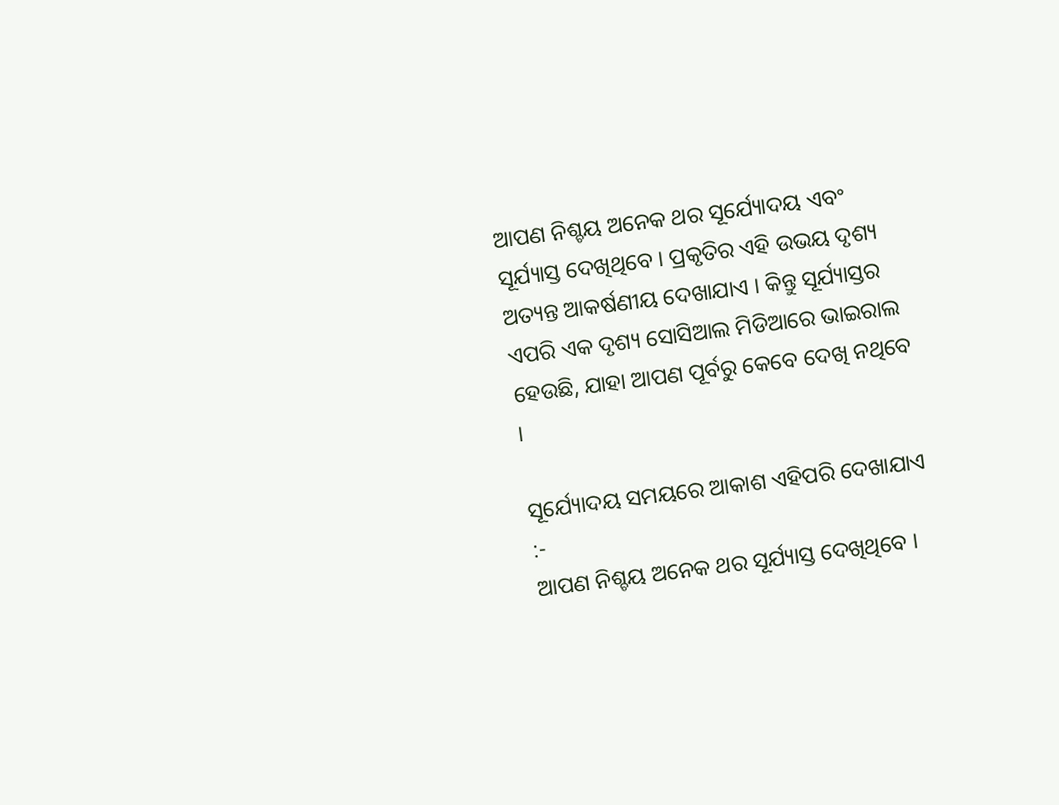ଆପଣ ନିଶ୍ଚୟ ଅନେକ ଥର ସୂର୍ଯ୍ୟୋଦୟ ଏବଂ ସୂର୍ଯ୍ୟାସ୍ତ ଦେଖିଥିବେ । ପ୍ରକୃତିର ଏହି ଉଭୟ ଦୃଶ୍ୟ ଅତ୍ୟନ୍ତ ଆକର୍ଷଣୀୟ ଦେଖାଯାଏ । କିନ୍ତୁ ସୂର୍ଯ୍ୟାସ୍ତର ଏପରି ଏକ ଦୃଶ୍ୟ ସୋସିଆଲ ମିଡିଆରେ ଭାଇରାଲ ହେଉଛି, ଯାହା ଆପଣ ପୂର୍ବରୁ କେବେ ଦେଖି ନଥିବେ ।

ସୂର୍ଯ୍ୟୋଦୟ ସମୟରେ ଆକାଶ ଏହିପରି ଦେଖାଯାଏ :-
ଆପଣ ନିଶ୍ଚୟ ଅନେକ ଥର ସୂର୍ଯ୍ୟାସ୍ତ ଦେଖିଥିବେ ।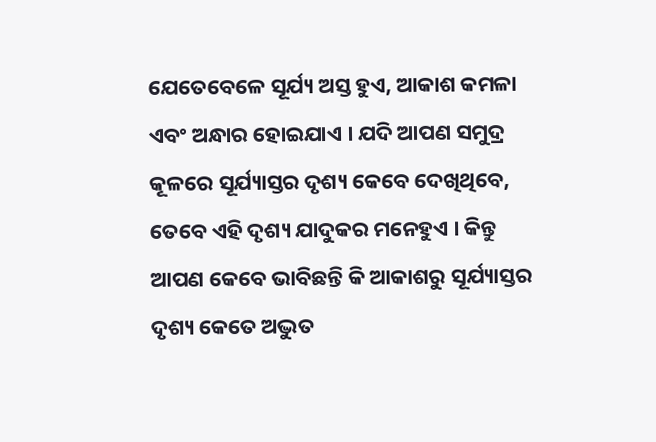ଯେତେବେଳେ ସୂର୍ଯ୍ୟ ଅସ୍ତ ହୁଏ, ଆକାଶ କମଳା ଏବଂ ଅନ୍ଧାର ହୋଇଯାଏ । ଯଦି ଆପଣ ସମୁଦ୍ର କୂଳରେ ସୂର୍ଯ୍ୟାସ୍ତର ଦୃଶ୍ୟ କେବେ ଦେଖିଥିବେ, ତେବେ ଏହି ଦୃଶ୍ୟ ଯାଦୁକର ମନେହୁଏ । କିନ୍ତୁ ଆପଣ କେବେ ଭାବିଛନ୍ତି କି ଆକାଶରୁ ସୂର୍ଯ୍ୟାସ୍ତର ଦୃଶ୍ୟ କେତେ ଅଦ୍ଭୁତ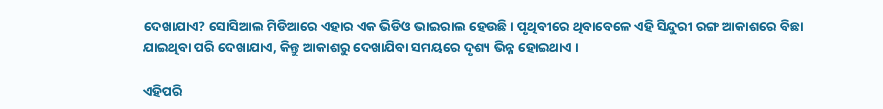ଦେଖାଯାଏ? ସୋସିଆଲ ମିଡିଆରେ ଏହାର ଏକ ଭିଡିଓ ଭାଇରାଲ ହେଉଛି । ପୃଥିବୀରେ ଥିବାବେଳେ ଏହି ସିନ୍ଦୁରୀ ରଙ୍ଗ ଆକାଶରେ ବିଛା ଯାଇଥିବା ପରି ଦେଖାଯାଏ, କିନ୍ତୁ ଆକାଶରୁ ଦେଖାଯିବା ସମୟରେ ଦୃଶ୍ୟ ଭିନ୍ନ ହୋଇଥାଏ ।

ଏହିପରି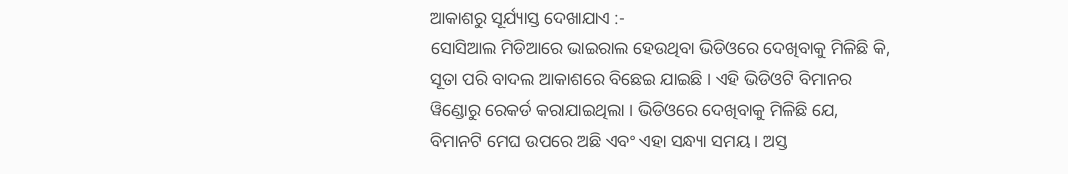ଆକାଶରୁ ସୂର୍ଯ୍ୟାସ୍ତ ଦେଖାଯାଏ :-
ସୋସିଆଲ ମିଡିଆରେ ଭାଇରାଲ ହେଉଥିବା ଭିଡିଓରେ ଦେଖିବାକୁ ମିଳିଛି କି, ସୂତା ପରି ବାଦଲ ଆକାଶରେ ବିଛେଇ ଯାଇଛି । ଏହି ଭିଡିଓଟି ବିମାନର ୱିଣ୍ଡୋରୁ ରେକର୍ଡ କରାଯାଇଥିଲା । ଭିଡିଓରେ ଦେଖିବାକୁ ମିଳିଛି ଯେ, ବିମାନଟି ମେଘ ଉପରେ ଅଛି ଏବଂ ଏହା ସନ୍ଧ୍ୟା ସମୟ । ଅସ୍ତ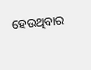ହେଉଥିବାର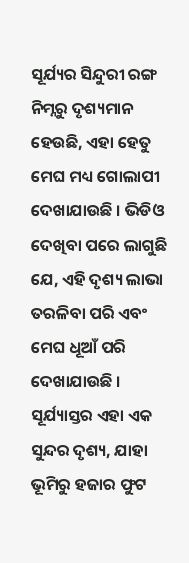ସୂର୍ଯ୍ୟର ସିନ୍ଦୁରୀ ରଙ୍ଗ ନିମ୍ନରୁ ଦୃଶ୍ୟମାନ ହେଉଛି, ଏହା ହେତୁ ମେଘ ମଧ୍ୟ ଗୋଲାପୀ ଦେଖାଯାଉଛି । ଭିଡିଓ ଦେଖିବା ପରେ ଲାଗୁଛି ଯେ, ଏହି ଦୃଶ୍ୟ ଲାଭା ତରଳିବା ପରି ଏବଂ ମେଘ ଧୂଆଁ ପରି ଦେଖାଯାଉଛି । ସୂର୍ଯ୍ୟାସ୍ତର ଏହା ଏକ ସୁନ୍ଦର ଦୃଶ୍ୟ, ଯାହା ଭୂମିରୁ ହଜାର ଫୁଟ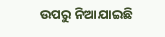ଉପରୁ ନିଆଯାଇଛି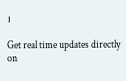।

Get real time updates directly on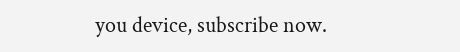you device, subscribe now.